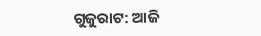ଗୁଜୁରାଟ: ଆଜି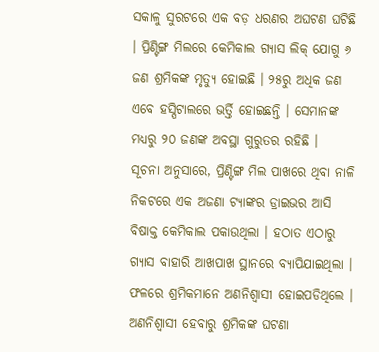ସକାଳୁ ସୁରଟରେ ଏକ ବଡ଼ ଧରଣର ଅଘଟଣ ଘଟିଛି । ପ୍ରିଣ୍ଟିଙ୍ଗ ମିଲରେ କେମିକାଲ ଗ୍ୟାସ ଲିକ୍ ଯୋଗୁ ୬ ଜଣ ଶ୍ରମିକଙ୍କ ମୃତ୍ୟୁ ହୋଇଛି । ୨୫ରୁ ଅଧିକ ଜଣ ଏବେ ହସ୍ପିଟାଲରେ ଭର୍ତ୍ତି ହୋଇଛନ୍ତି । ସେମାନଙ୍କ ମଧ୍ୟରୁ ୨୦ ଜଣଙ୍କ ଅବସ୍ଥା ଗୁରୁତର ରହିଛି ।
ସୂଚନା ଅନୁସାରେ, ପ୍ରିଣ୍ଟିଙ୍ଗ ମିଲ ପାଖରେ ଥିବା ନାଳି ନିକଟରେ ଏକ ଅଜଣା ଟ୍ୟାଙ୍କର ଡ୍ରାଇଭର ଆସି ବିଷାକ୍ତ କେମିକାଲ ପକାଉଥିଲା । ହଠାତ ଏଠାରୁ ଗ୍ୟାସ ବାହାରି ଆଖପାଖ ସ୍ଥାନରେ ବ୍ୟାପିଯାଇଥିଲା । ଫଳରେ ଶ୍ରମିକମାନେ ଅଣନିଶ୍ୱାସୀ ହୋଇପଡିଥିଲେ । ଅଣନିଶ୍ୱାସୀ ହେବାରୁ ଶ୍ରମିକଙ୍କ ଘଟଣା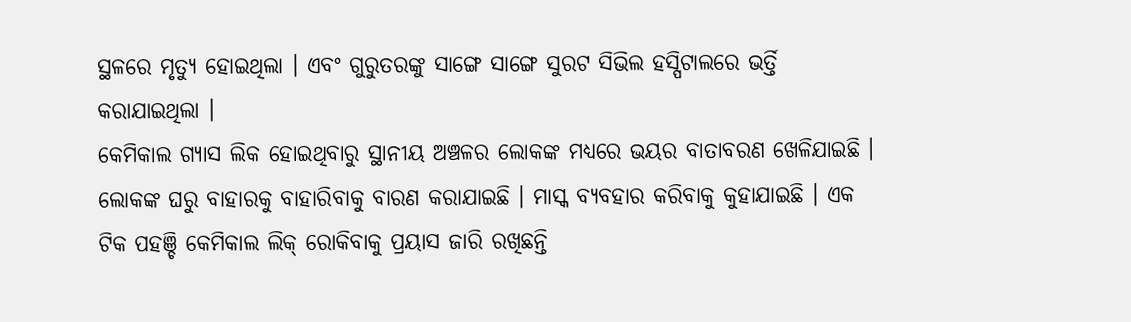ସ୍ଥଳରେ ମୃତ୍ୟୁ ହୋଇଥିଲା । ଏବଂ ଗୁରୁତରଙ୍କୁ ସାଙ୍ଗେ ସାଙ୍ଗେ ସୁରଟ ସିଭିଲ ହସ୍ପିଟାଲରେ ଭର୍ତ୍ତି କରାଯାଇଥିଲା ।
କେମିକାଲ ଗ୍ୟାସ ଲିକ ହୋଇଥିବାରୁ ସ୍ଥାନୀୟ ଅଞ୍ଚଳର ଲୋକଙ୍କ ମଧ୍ୟରେ ଭୟର ବାତାବରଣ ଖେଳିଯାଇଛି । ଲୋକଙ୍କ ଘରୁ ବାହାରକୁ ବାହାରିବାକୁ ବାରଣ କରାଯାଇଛି । ମାସ୍କ ବ୍ୟବହାର କରିବାକୁ କୁହାଯାଇଛି । ଏକ ଟିକ ପହଞ୍ଚି କେମିକାଲ ଲିକ୍ ରୋକିବାକୁ ପ୍ରୟାସ ଜାରି ରଖିଛନ୍ତି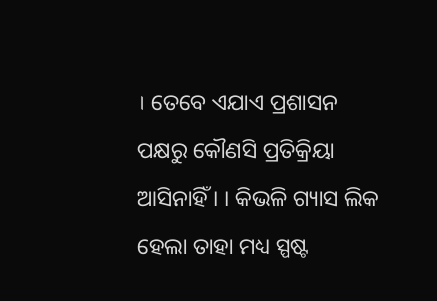। ତେବେ ଏଯାଏ ପ୍ରଶାସନ ପକ୍ଷରୁ କୌଣସି ପ୍ରତିକ୍ରିୟା ଆସିନାହିଁ । । କିଭଳି ଗ୍ୟାସ ଲିକ ହେଲା ତାହା ମଧ୍ୟ ସ୍ପଷ୍ଟ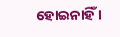ହୋଇନାହିଁ ।